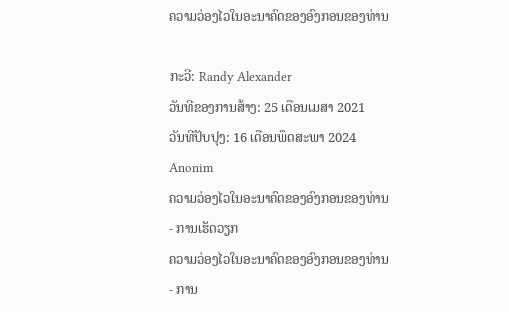ຄວາມວ່ອງໄວໃນອະນາຄົດຂອງອົງກອນຂອງທ່ານ

ກະວີ: Randy Alexander
ວັນທີຂອງການສ້າງ: 25 ເດືອນເມສາ 2021
ວັນທີປັບປຸງ: 16 ເດືອນພຶດສະພາ 2024
Anonim
ຄວາມວ່ອງໄວໃນອະນາຄົດຂອງອົງກອນຂອງທ່ານ - ການເຮັດວຽກ
ຄວາມວ່ອງໄວໃນອະນາຄົດຂອງອົງກອນຂອງທ່ານ - ການ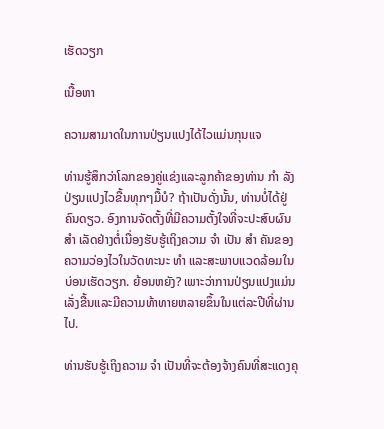ເຮັດວຽກ

ເນື້ອຫາ

ຄວາມສາມາດໃນການປ່ຽນແປງໄດ້ໄວແມ່ນກຸນແຈ

ທ່ານຮູ້ສຶກວ່າໂລກຂອງຄູ່ແຂ່ງແລະລູກຄ້າຂອງທ່ານ ກຳ ລັງປ່ຽນແປງໄວຂື້ນທຸກໆມື້ບໍ? ຖ້າເປັນດັ່ງນັ້ນ, ທ່ານບໍ່ໄດ້ຢູ່ຄົນດຽວ. ອົງການຈັດຕັ້ງທີ່ມີຄວາມຕັ້ງໃຈທີ່ຈະປະສົບຜົນ ສຳ ເລັດຢ່າງຕໍ່ເນື່ອງຮັບຮູ້ເຖິງຄວາມ ຈຳ ເປັນ ສຳ ຄັນຂອງຄວາມວ່ອງໄວໃນວັດທະນະ ທຳ ແລະສະພາບແວດລ້ອມໃນບ່ອນເຮັດວຽກ. ຍ້ອນຫຍັງ? ເພາະວ່າການປ່ຽນແປງແມ່ນເລັ່ງຂື້ນແລະມີຄວາມທ້າທາຍຫລາຍຂຶ້ນໃນແຕ່ລະປີທີ່ຜ່ານໄປ.

ທ່ານຮັບຮູ້ເຖິງຄວາມ ຈຳ ເປັນທີ່ຈະຕ້ອງຈ້າງຄົນທີ່ສະແດງຄຸ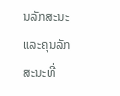ນລັກສະນະແລະຄຸນລັກສະນະທີ່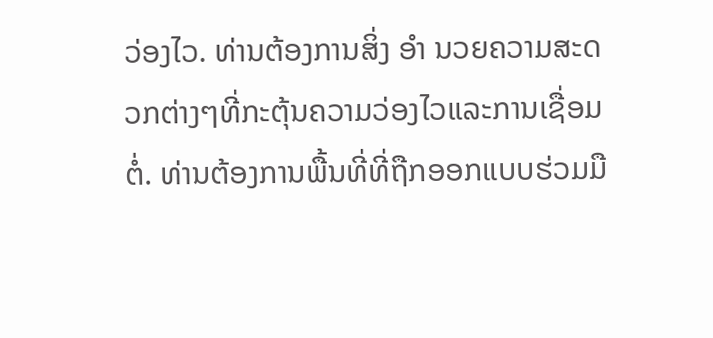ວ່ອງໄວ. ທ່ານຕ້ອງການສິ່ງ ອຳ ນວຍຄວາມສະດວກຕ່າງໆທີ່ກະຕຸ້ນຄວາມວ່ອງໄວແລະການເຊື່ອມຕໍ່. ທ່ານຕ້ອງການພື້ນທີ່ທີ່ຖືກອອກແບບຮ່ວມມື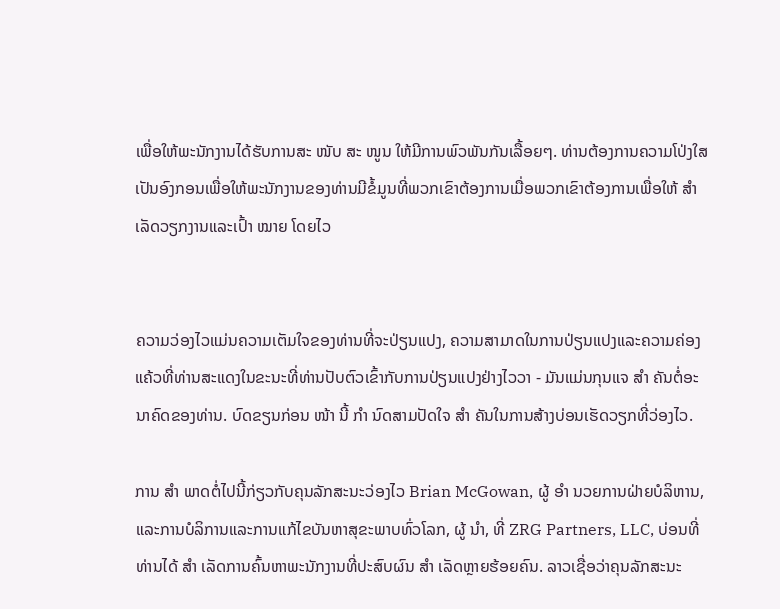ເພື່ອໃຫ້ພະນັກງານໄດ້ຮັບການສະ ໜັບ ສະ ໜູນ ໃຫ້ມີການພົວພັນກັນເລື້ອຍໆ. ທ່ານຕ້ອງການຄວາມໂປ່ງໃສເປັນອົງກອນເພື່ອໃຫ້ພະນັກງານຂອງທ່ານມີຂໍ້ມູນທີ່ພວກເຂົາຕ້ອງການເມື່ອພວກເຂົາຕ້ອງການເພື່ອໃຫ້ ສຳ ເລັດວຽກງານແລະເປົ້າ ໝາຍ ໂດຍໄວ


ຄວາມວ່ອງໄວແມ່ນຄວາມເຕັມໃຈຂອງທ່ານທີ່ຈະປ່ຽນແປງ, ຄວາມສາມາດໃນການປ່ຽນແປງແລະຄວາມຄ່ອງແຄ້ວທີ່ທ່ານສະແດງໃນຂະນະທີ່ທ່ານປັບຕົວເຂົ້າກັບການປ່ຽນແປງຢ່າງໄວວາ - ມັນແມ່ນກຸນແຈ ສຳ ຄັນຕໍ່ອະນາຄົດຂອງທ່ານ. ບົດຂຽນກ່ອນ ໜ້າ ນີ້ ກຳ ນົດສາມປັດໃຈ ສຳ ຄັນໃນການສ້າງບ່ອນເຮັດວຽກທີ່ວ່ອງໄວ.

ການ ສຳ ພາດຕໍ່ໄປນີ້ກ່ຽວກັບຄຸນລັກສະນະວ່ອງໄວ Brian McGowan, ຜູ້ ອຳ ນວຍການຝ່າຍບໍລິຫານ, ແລະການບໍລິການແລະການແກ້ໄຂບັນຫາສຸຂະພາບທົ່ວໂລກ, ຜູ້ ນຳ, ທີ່ ZRG Partners, LLC, ບ່ອນທີ່ທ່ານໄດ້ ສຳ ເລັດການຄົ້ນຫາພະນັກງານທີ່ປະສົບຜົນ ສຳ ເລັດຫຼາຍຮ້ອຍຄົນ. ລາວເຊື່ອວ່າຄຸນລັກສະນະ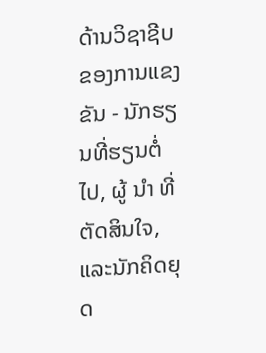ດ້ານວິຊາຊີບຂອງການແຂງຂັນ - ນັກຮຽນທີ່ຮຽນຕໍ່ໄປ, ຜູ້ ນຳ ທີ່ຕັດສິນໃຈ, ແລະນັກຄິດຍຸດ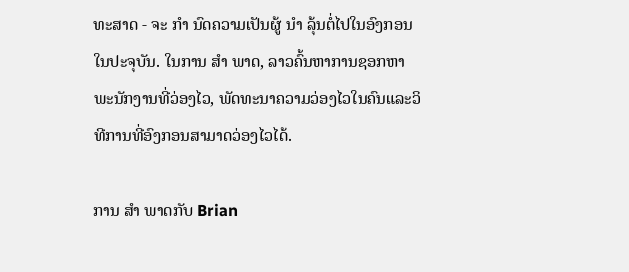ທະສາດ - ຈະ ກຳ ນົດຄວາມເປັນຜູ້ ນຳ ລຸ້ນຕໍ່ໄປໃນອົງກອນໃນປະຈຸບັນ. ໃນການ ສຳ ພາດ, ລາວຄົ້ນຫາການຊອກຫາພະນັກງານທີ່ວ່ອງໄວ, ພັດທະນາຄວາມວ່ອງໄວໃນຄົນແລະວິທີການທີ່ອົງກອນສາມາດວ່ອງໄວໄດ້.

ການ ສຳ ພາດກັບ Brian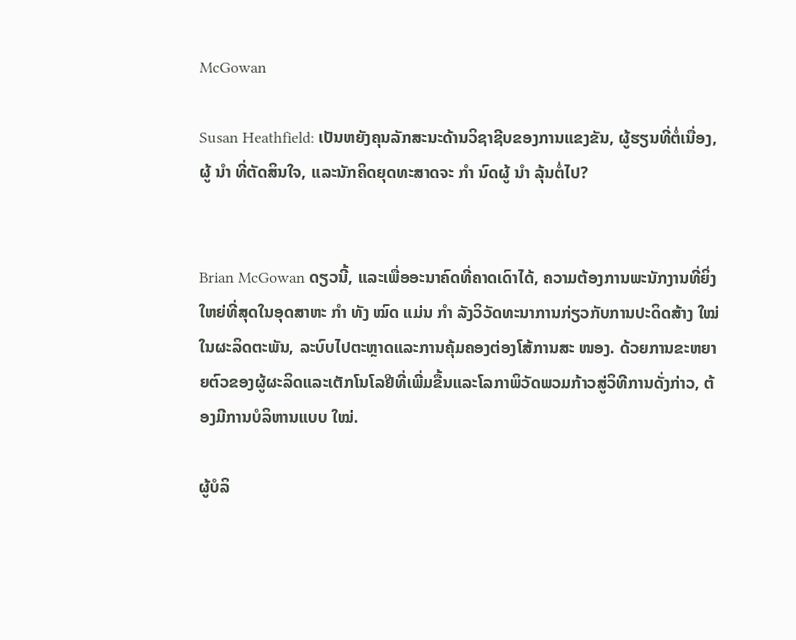McGowan

Susan Heathfield: ເປັນຫຍັງຄຸນລັກສະນະດ້ານວິຊາຊີບຂອງການແຂງຂັນ, ຜູ້ຮຽນທີ່ຕໍ່ເນື່ອງ, ຜູ້ ນຳ ທີ່ຕັດສິນໃຈ, ແລະນັກຄິດຍຸດທະສາດຈະ ກຳ ນົດຜູ້ ນຳ ລຸ້ນຕໍ່ໄປ?


Brian McGowan ດຽວນີ້, ແລະເພື່ອອະນາຄົດທີ່ຄາດເດົາໄດ້, ຄວາມຕ້ອງການພະນັກງານທີ່ຍິ່ງໃຫຍ່ທີ່ສຸດໃນອຸດສາຫະ ກຳ ທັງ ໝົດ ແມ່ນ ກຳ ລັງວິວັດທະນາການກ່ຽວກັບການປະດິດສ້າງ ໃໝ່ ໃນຜະລິດຕະພັນ, ລະບົບໄປຕະຫຼາດແລະການຄຸ້ມຄອງຕ່ອງໂສ້ການສະ ໜອງ. ດ້ວຍການຂະຫຍາຍຕົວຂອງຜູ້ຜະລິດແລະເຕັກໂນໂລຢີທີ່ເພີ່ມຂື້ນແລະໂລກາພິວັດພວມກ້າວສູ່ວິທີການດັ່ງກ່າວ, ຕ້ອງມີການບໍລິຫານແບບ ໃໝ່.

ຜູ້ບໍລິ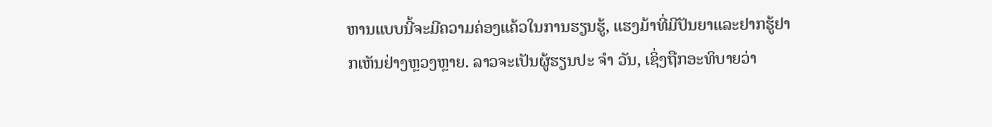ຫານແບບນີ້ຈະມີຄວາມຄ່ອງແຄ້ວໃນການຮຽນຮູ້, ແຮງມ້າທີ່ມີປັນຍາແລະຢາກຮູ້ຢາກເຫັນຢ່າງຫຼວງຫຼາຍ. ລາວຈະເປັນຜູ້ຮຽນປະ ຈຳ ວັນ, ເຊິ່ງຖືກອະທິບາຍວ່າ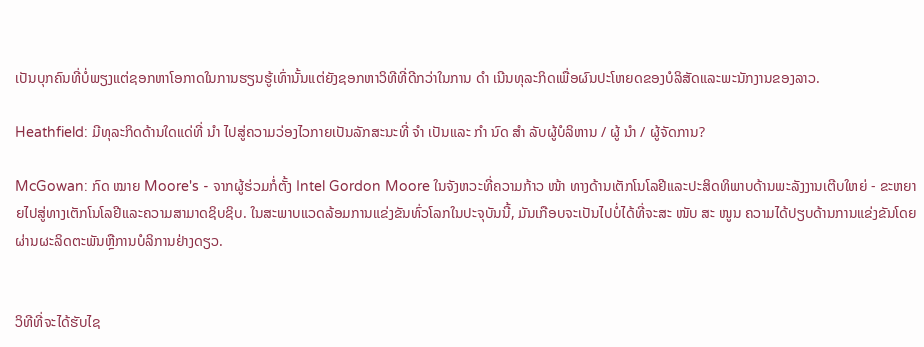ເປັນບຸກຄົນທີ່ບໍ່ພຽງແຕ່ຊອກຫາໂອກາດໃນການຮຽນຮູ້ເທົ່ານັ້ນແຕ່ຍັງຊອກຫາວິທີທີ່ດີກວ່າໃນການ ດຳ ເນີນທຸລະກິດເພື່ອຜົນປະໂຫຍດຂອງບໍລິສັດແລະພະນັກງານຂອງລາວ.

Heathfield: ມີທຸລະກິດດ້ານໃດແດ່ທີ່ ນຳ ໄປສູ່ຄວາມວ່ອງໄວກາຍເປັນລັກສະນະທີ່ ຈຳ ເປັນແລະ ກຳ ນົດ ສຳ ລັບຜູ້ບໍລິຫານ / ຜູ້ ນຳ / ຜູ້ຈັດການ?

McGowan: ກົດ ໝາຍ Moore's - ຈາກຜູ້ຮ່ວມກໍ່ຕັ້ງ Intel Gordon Moore ໃນຈັງຫວະທີ່ຄວາມກ້າວ ໜ້າ ທາງດ້ານເຕັກໂນໂລຢີແລະປະສິດທິພາບດ້ານພະລັງງານເຕີບໃຫຍ່ - ຂະຫຍາຍໄປສູ່ທາງເຕັກໂນໂລຢີແລະຄວາມສາມາດຊິບຊິບ. ໃນສະພາບແວດລ້ອມການແຂ່ງຂັນທົ່ວໂລກໃນປະຈຸບັນນີ້, ມັນເກືອບຈະເປັນໄປບໍ່ໄດ້ທີ່ຈະສະ ໜັບ ສະ ໜູນ ຄວາມໄດ້ປຽບດ້ານການແຂ່ງຂັນໂດຍຜ່ານຜະລິດຕະພັນຫຼືການບໍລິການຢ່າງດຽວ.


ວິທີທີ່ຈະໄດ້ຮັບໄຊ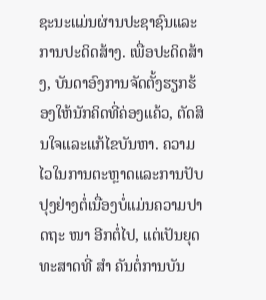ຊະນະແມ່ນຜ່ານປະຊາຊົນແລະການປະດິດສ້າງ. ເພື່ອປະດິດສ້າງ, ບັນດາອົງການຈັດຕັ້ງຮຽກຮ້ອງໃຫ້ນັກຄິດທີ່ຄ່ອງແຄ້ວ, ຕັດສິນໃຈແລະແກ້ໄຂບັນຫາ. ຄວາມໄວໃນການຕະຫຼາດແລະການປັບປຸງຢ່າງຕໍ່ເນື່ອງບໍ່ແມ່ນຄວາມປາດຖະ ໜາ ອີກຕໍ່ໄປ, ແຕ່ເປັນຍຸດທະສາດທີ່ ສຳ ຄັນຕໍ່ການບັນ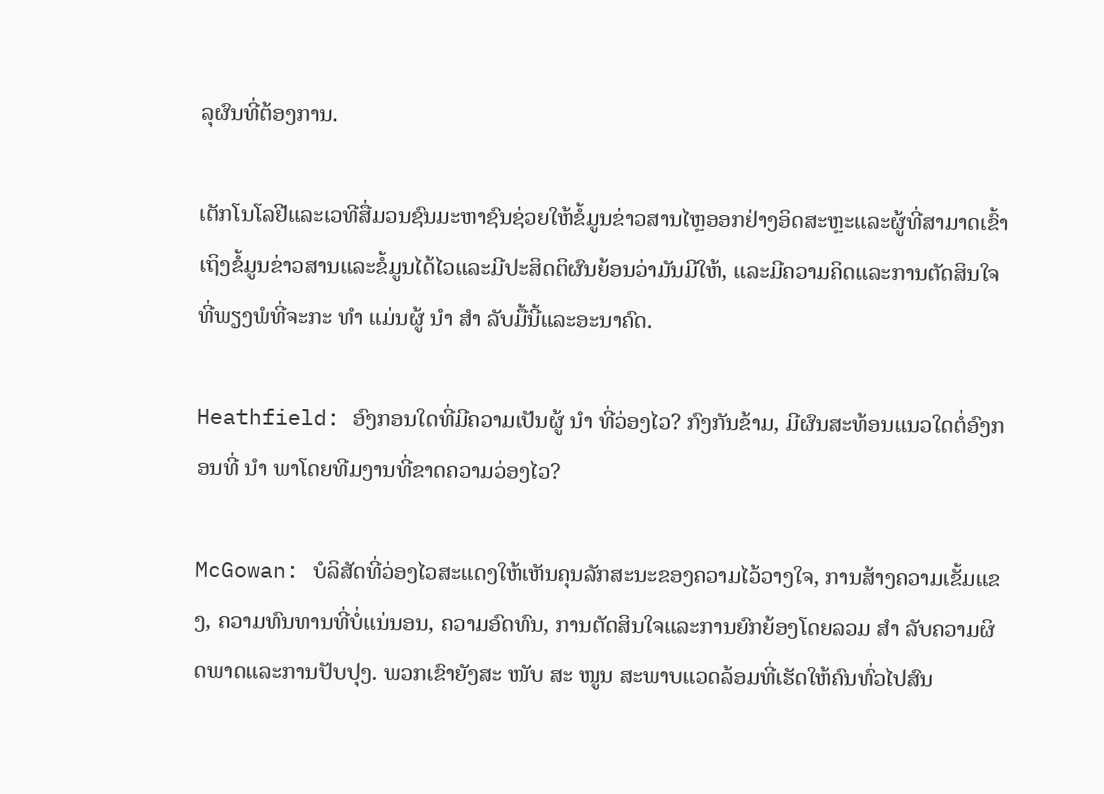ລຸຜົນທີ່ຕ້ອງການ.

ເຕັກໂນໂລຢີແລະເວທີສື່ມວນຊົນມະຫາຊົນຊ່ວຍໃຫ້ຂໍ້ມູນຂ່າວສານໄຫຼອອກຢ່າງອິດສະຫຼະແລະຜູ້ທີ່ສາມາດເຂົ້າເຖິງຂໍ້ມູນຂ່າວສານແລະຂໍ້ມູນໄດ້ໄວແລະມີປະສິດຕິຜົນຍ້ອນວ່າມັນມີໃຫ້, ແລະມີຄວາມຄິດແລະການຕັດສິນໃຈທີ່ພຽງພໍທີ່ຈະກະ ທຳ ແມ່ນຜູ້ ນຳ ສຳ ລັບມື້ນີ້ແລະອະນາຄົດ.

Heathfield: ອົງກອນໃດທີ່ມີຄວາມເປັນຜູ້ ນຳ ທີ່ວ່ອງໄວ? ກົງກັນຂ້າມ, ມີຜົນສະທ້ອນແນວໃດຕໍ່ອົງກອນທີ່ ນຳ ພາໂດຍທີມງານທີ່ຂາດຄວາມວ່ອງໄວ?

McGowan: ບໍລິສັດທີ່ວ່ອງໄວສະແດງໃຫ້ເຫັນຄຸນລັກສະນະຂອງຄວາມໄວ້ວາງໃຈ, ການສ້າງຄວາມເຂັ້ມແຂງ, ຄວາມທົນທານທີ່ບໍ່ແນ່ນອນ, ຄວາມອົດທົນ, ການຕັດສິນໃຈແລະການຍົກຍ້ອງໂດຍລວມ ສຳ ລັບຄວາມຜິດພາດແລະການປັບປຸງ. ພວກເຂົາຍັງສະ ໜັບ ສະ ໜູນ ສະພາບແວດລ້ອມທີ່ເຮັດໃຫ້ຄົນທົ່ວໄປສົນ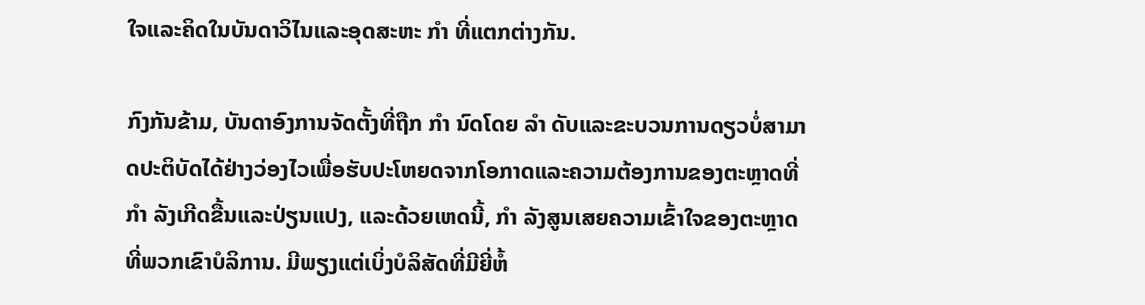ໃຈແລະຄິດໃນບັນດາວິໄນແລະອຸດສະຫະ ກຳ ທີ່ແຕກຕ່າງກັນ.

ກົງກັນຂ້າມ, ບັນດາອົງການຈັດຕັ້ງທີ່ຖືກ ກຳ ນົດໂດຍ ລຳ ດັບແລະຂະບວນການດຽວບໍ່ສາມາດປະຕິບັດໄດ້ຢ່າງວ່ອງໄວເພື່ອຮັບປະໂຫຍດຈາກໂອກາດແລະຄວາມຕ້ອງການຂອງຕະຫຼາດທີ່ ກຳ ລັງເກີດຂື້ນແລະປ່ຽນແປງ, ແລະດ້ວຍເຫດນີ້, ກຳ ລັງສູນເສຍຄວາມເຂົ້າໃຈຂອງຕະຫຼາດທີ່ພວກເຂົາບໍລິການ. ມີພຽງແຕ່ເບິ່ງບໍລິສັດທີ່ມີຍີ່ຫໍ້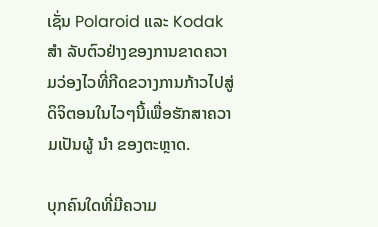ເຊັ່ນ Polaroid ແລະ Kodak ສຳ ລັບຕົວຢ່າງຂອງການຂາດຄວາມວ່ອງໄວທີ່ກີດຂວາງການກ້າວໄປສູ່ດິຈິຕອນໃນໄວໆນີ້ເພື່ອຮັກສາຄວາມເປັນຜູ້ ນຳ ຂອງຕະຫຼາດ.

ບຸກຄົນໃດທີ່ມີຄວາມ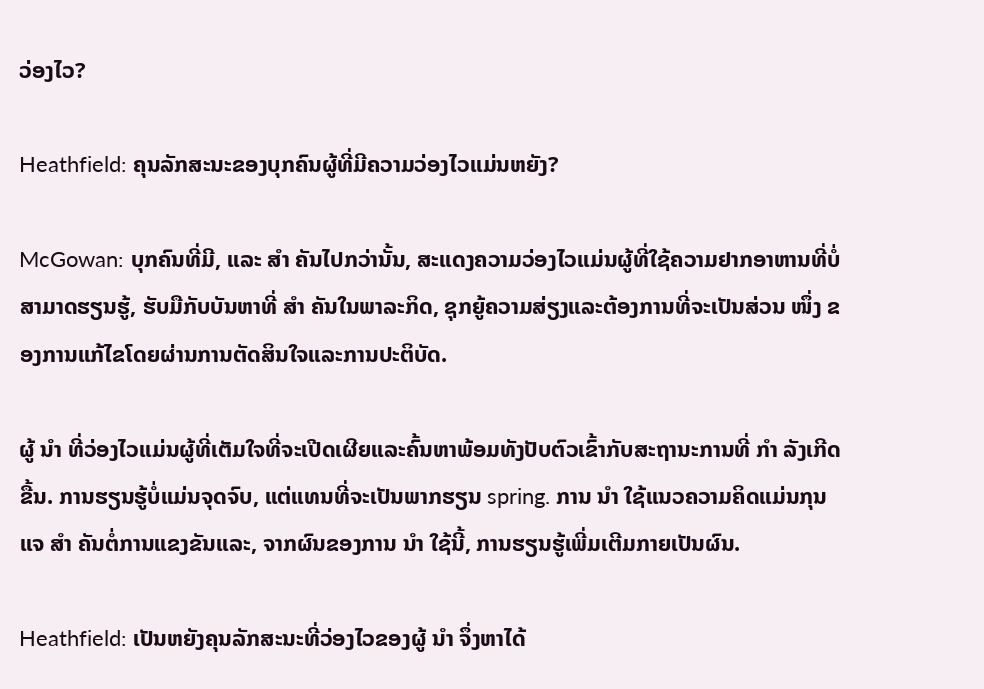ວ່ອງໄວ?

Heathfield: ຄຸນລັກສະນະຂອງບຸກຄົນຜູ້ທີ່ມີຄວາມວ່ອງໄວແມ່ນຫຍັງ?

McGowan: ບຸກຄົນທີ່ມີ, ແລະ ສຳ ຄັນໄປກວ່ານັ້ນ, ສະແດງຄວາມວ່ອງໄວແມ່ນຜູ້ທີ່ໃຊ້ຄວາມຢາກອາຫານທີ່ບໍ່ສາມາດຮຽນຮູ້, ຮັບມືກັບບັນຫາທີ່ ສຳ ຄັນໃນພາລະກິດ, ຊຸກຍູ້ຄວາມສ່ຽງແລະຕ້ອງການທີ່ຈະເປັນສ່ວນ ໜຶ່ງ ຂອງການແກ້ໄຂໂດຍຜ່ານການຕັດສິນໃຈແລະການປະຕິບັດ.

ຜູ້ ນຳ ທີ່ວ່ອງໄວແມ່ນຜູ້ທີ່ເຕັມໃຈທີ່ຈະເປີດເຜີຍແລະຄົ້ນຫາພ້ອມທັງປັບຕົວເຂົ້າກັບສະຖານະການທີ່ ກຳ ລັງເກີດຂື້ນ. ການຮຽນຮູ້ບໍ່ແມ່ນຈຸດຈົບ, ແຕ່ແທນທີ່ຈະເປັນພາກຮຽນ spring. ການ ນຳ ໃຊ້ແນວຄວາມຄິດແມ່ນກຸນແຈ ສຳ ຄັນຕໍ່ການແຂງຂັນແລະ, ຈາກຜົນຂອງການ ນຳ ໃຊ້ນີ້, ການຮຽນຮູ້ເພີ່ມເຕີມກາຍເປັນຜົນ.

Heathfield: ເປັນຫຍັງຄຸນລັກສະນະທີ່ວ່ອງໄວຂອງຜູ້ ນຳ ຈຶ່ງຫາໄດ້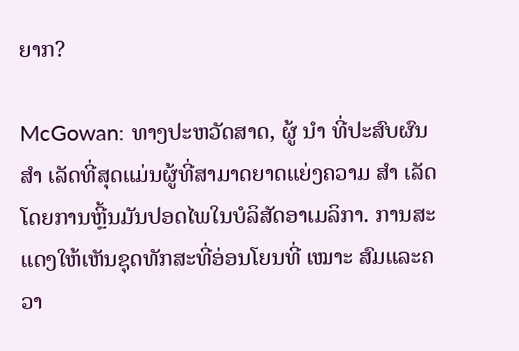ຍາກ?

McGowan: ທາງປະຫວັດສາດ, ຜູ້ ນຳ ທີ່ປະສົບຜົນ ສຳ ເລັດທີ່ສຸດແມ່ນຜູ້ທີ່ສາມາດຍາດແຍ່ງຄວາມ ສຳ ເລັດໂດຍການຫຼີ້ນມັນປອດໄພໃນບໍລິສັດອາເມລິກາ. ການສະແດງໃຫ້ເຫັນຊຸດທັກສະທີ່ອ່ອນໂຍນທີ່ ເໝາະ ສົມແລະຄວາ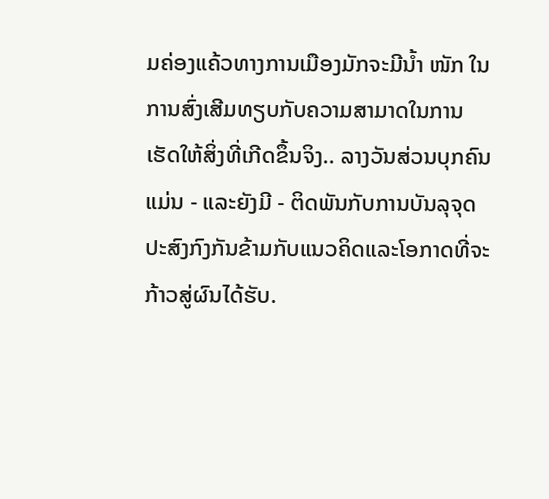ມຄ່ອງແຄ້ວທາງການເມືອງມັກຈະມີນໍ້າ ໜັກ ໃນການສົ່ງເສີມທຽບກັບຄວາມສາມາດໃນການເຮັດໃຫ້ສິ່ງທີ່ເກີດຂຶ້ນຈິງ.. ລາງວັນສ່ວນບຸກຄົນແມ່ນ - ແລະຍັງມີ - ຕິດພັນກັບການບັນລຸຈຸດປະສົງກົງກັນຂ້າມກັບແນວຄິດແລະໂອກາດທີ່ຈະກ້າວສູ່ຜົນໄດ້ຮັບ.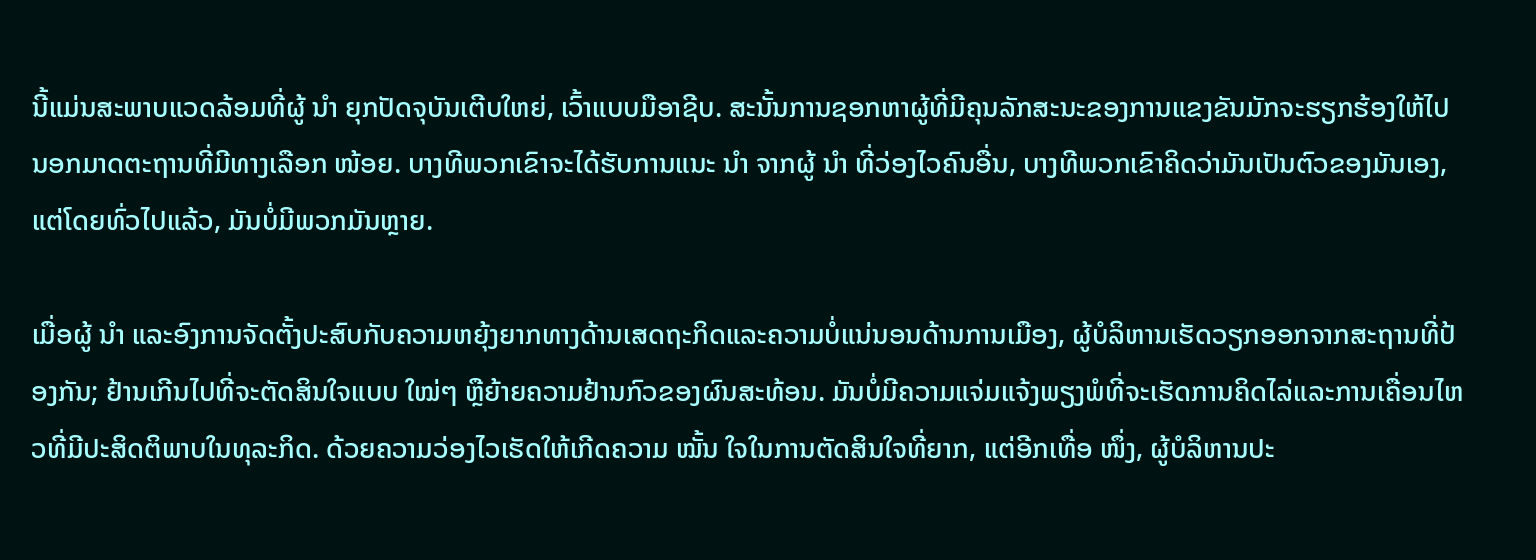ນີ້ແມ່ນສະພາບແວດລ້ອມທີ່ຜູ້ ນຳ ຍຸກປັດຈຸບັນເຕີບໃຫຍ່, ເວົ້າແບບມືອາຊີບ. ສະນັ້ນການຊອກຫາຜູ້ທີ່ມີຄຸນລັກສະນະຂອງການແຂງຂັນມັກຈະຮຽກຮ້ອງໃຫ້ໄປນອກມາດຕະຖານທີ່ມີທາງເລືອກ ໜ້ອຍ. ບາງທີພວກເຂົາຈະໄດ້ຮັບການແນະ ນຳ ຈາກຜູ້ ນຳ ທີ່ວ່ອງໄວຄົນອື່ນ, ບາງທີພວກເຂົາຄິດວ່າມັນເປັນຕົວຂອງມັນເອງ, ແຕ່ໂດຍທົ່ວໄປແລ້ວ, ມັນບໍ່ມີພວກມັນຫຼາຍ.

ເມື່ອຜູ້ ນຳ ແລະອົງການຈັດຕັ້ງປະສົບກັບຄວາມຫຍຸ້ງຍາກທາງດ້ານເສດຖະກິດແລະຄວາມບໍ່ແນ່ນອນດ້ານການເມືອງ, ຜູ້ບໍລິຫານເຮັດວຽກອອກຈາກສະຖານທີ່ປ້ອງກັນ; ຢ້ານເກີນໄປທີ່ຈະຕັດສິນໃຈແບບ ໃໝ່ໆ ຫຼືຍ້າຍຄວາມຢ້ານກົວຂອງຜົນສະທ້ອນ. ມັນບໍ່ມີຄວາມແຈ່ມແຈ້ງພຽງພໍທີ່ຈະເຮັດການຄິດໄລ່ແລະການເຄື່ອນໄຫວທີ່ມີປະສິດຕິພາບໃນທຸລະກິດ. ດ້ວຍຄວາມວ່ອງໄວເຮັດໃຫ້ເກີດຄວາມ ໝັ້ນ ໃຈໃນການຕັດສິນໃຈທີ່ຍາກ, ແຕ່ອີກເທື່ອ ໜຶ່ງ, ຜູ້ບໍລິຫານປະ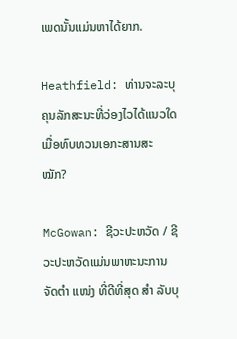ເພດນັ້ນແມ່ນຫາໄດ້ຍາກ.

Heathfield: ທ່ານຈະລະບຸຄຸນລັກສະນະທີ່ວ່ອງໄວໄດ້ແນວໃດເມື່ອທົບທວນເອກະສານສະ ໝັກ?

McGowan: ຊີວະປະຫວັດ / ຊີວະປະຫວັດແມ່ນພາຫະນະການຈັດຕໍາ ແໜ່ງ ທີ່ດີທີ່ສຸດ ສຳ ລັບບຸ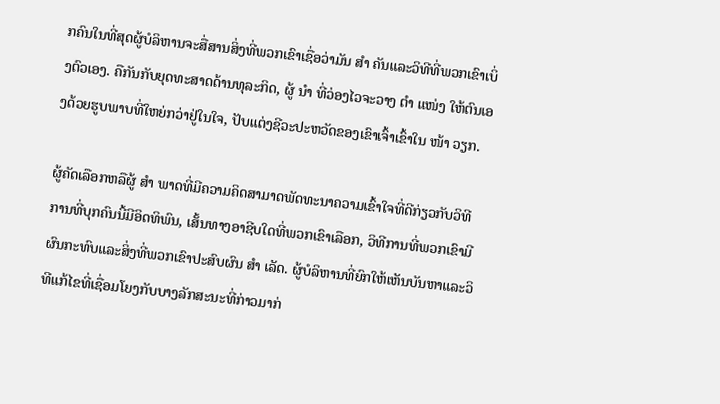ກຄົນໃນທີ່ສຸດຜູ້ບໍລິຫານຈະສື່ສານສິ່ງທີ່ພວກເຂົາເຊື່ອວ່າມັນ ສຳ ຄັນແລະວິທີທີ່ພວກເຂົາເບິ່ງຕົວເອງ. ຄືກັນກັບຍຸດທະສາດດ້ານທຸລະກິດ, ຜູ້ ນຳ ທີ່ວ່ອງໄວຈະວາງ ຕຳ ແໜ່ງ ໃຫ້ຕົນເອງດ້ວຍຮູບພາບທີ່ໃຫຍ່ກວ່າຢູ່ໃນໃຈ, ປັບແຕ່ງຊີວະປະຫວັດຂອງເຂົາເຈົ້າເຂົ້າໃນ ໜ້າ ວຽກ.

ຜູ້ຄັດເລືອກຫລືຜູ້ ສຳ ພາດທີ່ມີຄວາມຄິດສາມາດພັດທະນາຄວາມເຂົ້າໃຈທີ່ດີກ່ຽວກັບວິທີການທີ່ບຸກຄົນນີ້ມີອິດທິພົນ, ເສັ້ນທາງອາຊີບໃດທີ່ພວກເຂົາເລືອກ, ວິທີການທີ່ພວກເຂົາມີຜົນກະທົບແລະສິ່ງທີ່ພວກເຂົາປະສົບຜົນ ສຳ ເລັດ. ຜູ້ບໍລິຫານທີ່ຍົກໃຫ້ເຫັນບັນຫາແລະວິທີແກ້ໄຂທີ່ເຊື່ອມໂຍງກັບບາງລັກສະນະທີ່ກ່າວມາກ່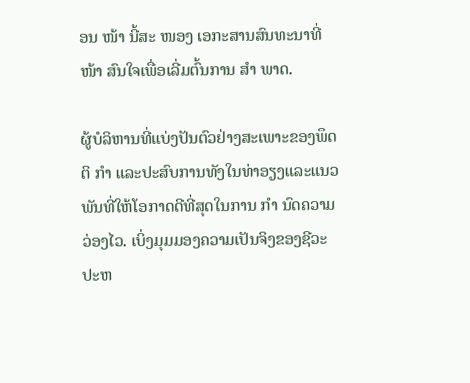ອນ ໜ້າ ນີ້ສະ ໜອງ ເອກະສານສົນທະນາທີ່ ໜ້າ ສົນໃຈເພື່ອເລີ່ມຕົ້ນການ ສຳ ພາດ.

ຜູ້ບໍລິຫານທີ່ແບ່ງປັນຕົວຢ່າງສະເພາະຂອງພຶດຕິ ກຳ ແລະປະສົບການທັງໃນທ່າອຽງແລະແນວພັນທີ່ໃຫ້ໂອກາດດີທີ່ສຸດໃນການ ກຳ ນົດຄວາມວ່ອງໄວ. ເບິ່ງມຸມມອງຄວາມເປັນຈິງຂອງຊີວະປະຫ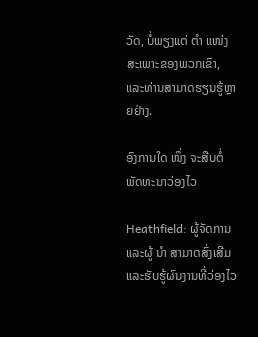ວັດ, ບໍ່ພຽງແຕ່ ຕຳ ແໜ່ງ ສະເພາະຂອງພວກເຂົາ, ແລະທ່ານສາມາດຮຽນຮູ້ຫຼາຍຢ່າງ.

ອົງການໃດ ໜຶ່ງ ຈະສືບຕໍ່ພັດທະນາວ່ອງໄວ

Heathfield: ຜູ້ຈັດການແລະຜູ້ ນຳ ສາມາດສົ່ງເສີມແລະຮັບຮູ້ຜົນງານທີ່ວ່ອງໄວ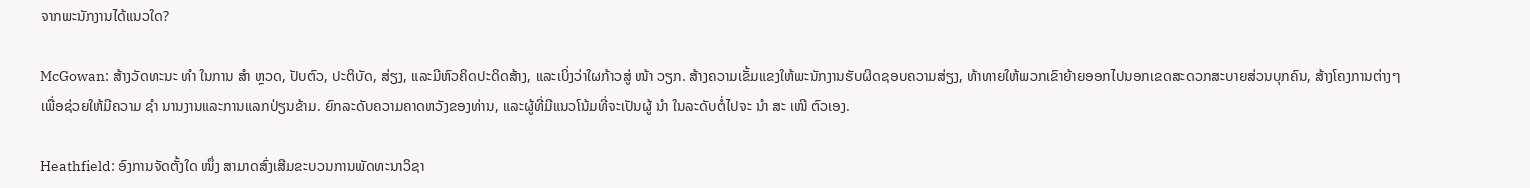ຈາກພະນັກງານໄດ້ແນວໃດ?

McGowan: ສ້າງວັດທະນະ ທຳ ໃນການ ສຳ ຫຼວດ, ປັບຕົວ, ປະຕິບັດ, ສ່ຽງ, ແລະມີຫົວຄິດປະດິດສ້າງ, ແລະເບິ່ງວ່າໃຜກ້າວສູ່ ໜ້າ ວຽກ. ສ້າງຄວາມເຂັ້ມແຂງໃຫ້ພະນັກງານຮັບຜິດຊອບຄວາມສ່ຽງ, ທ້າທາຍໃຫ້ພວກເຂົາຍ້າຍອອກໄປນອກເຂດສະດວກສະບາຍສ່ວນບຸກຄົນ, ສ້າງໂຄງການຕ່າງໆເພື່ອຊ່ວຍໃຫ້ມີຄວາມ ຊຳ ນານງານແລະການແລກປ່ຽນຂ້າມ. ຍົກລະດັບຄວາມຄາດຫວັງຂອງທ່ານ, ແລະຜູ້ທີ່ມີແນວໂນ້ມທີ່ຈະເປັນຜູ້ ນຳ ໃນລະດັບຕໍ່ໄປຈະ ນຳ ສະ ເໜີ ຕົວເອງ.

Heathfield: ອົງການຈັດຕັ້ງໃດ ໜຶ່ງ ສາມາດສົ່ງເສີມຂະບວນການພັດທະນາວິຊາ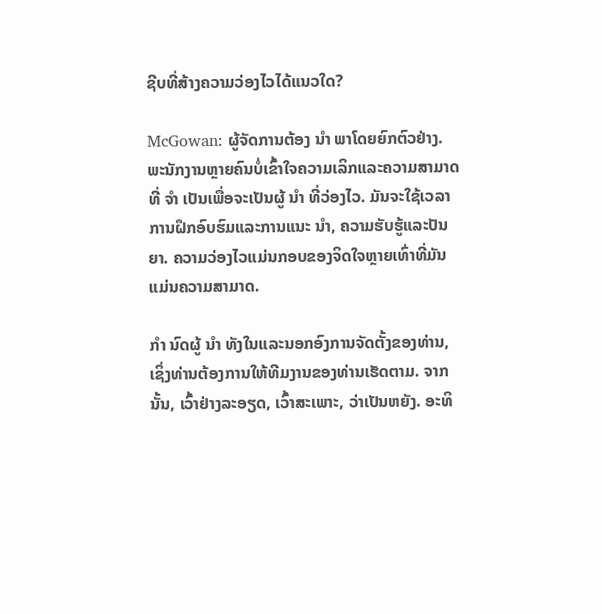ຊີບທີ່ສ້າງຄວາມວ່ອງໄວໄດ້ແນວໃດ?

McGowan: ຜູ້ຈັດການຕ້ອງ ນຳ ພາໂດຍຍົກຕົວຢ່າງ. ພະນັກງານຫຼາຍຄົນບໍ່ເຂົ້າໃຈຄວາມເລິກແລະຄວາມສາມາດທີ່ ຈຳ ເປັນເພື່ອຈະເປັນຜູ້ ນຳ ທີ່ວ່ອງໄວ. ມັນຈະໃຊ້ເວລາການຝຶກອົບຮົມແລະການແນະ ນຳ, ຄວາມຮັບຮູ້ແລະປັນຍາ. ຄວາມວ່ອງໄວແມ່ນກອບຂອງຈິດໃຈຫຼາຍເທົ່າທີ່ມັນແມ່ນຄວາມສາມາດ.

ກຳ ນົດຜູ້ ນຳ ທັງໃນແລະນອກອົງການຈັດຕັ້ງຂອງທ່ານ, ເຊິ່ງທ່ານຕ້ອງການໃຫ້ທີມງານຂອງທ່ານເຮັດຕາມ. ຈາກນັ້ນ, ເວົ້າຢ່າງລະອຽດ, ເວົ້າສະເພາະ, ວ່າເປັນຫຍັງ. ອະທິ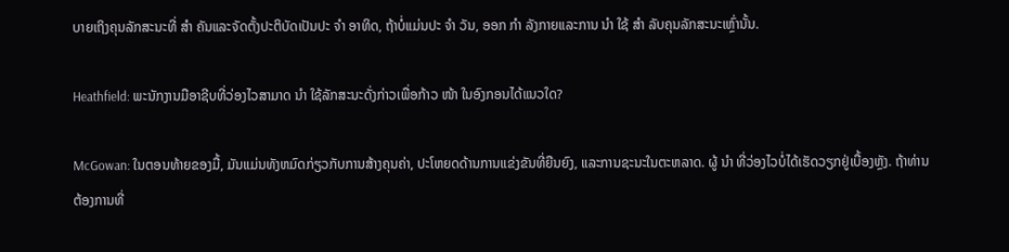ບາຍເຖິງຄຸນລັກສະນະທີ່ ສຳ ຄັນແລະຈັດຕັ້ງປະຕິບັດເປັນປະ ຈຳ ອາທິດ, ຖ້າບໍ່ແມ່ນປະ ຈຳ ວັນ, ອອກ ກຳ ລັງກາຍແລະການ ນຳ ໃຊ້ ສຳ ລັບຄຸນລັກສະນະເຫຼົ່ານັ້ນ.

Heathfield: ພະນັກງານມືອາຊີບທີ່ວ່ອງໄວສາມາດ ນຳ ໃຊ້ລັກສະນະດັ່ງກ່າວເພື່ອກ້າວ ໜ້າ ໃນອົງກອນໄດ້ແນວໃດ?

McGowan: ໃນຕອນທ້າຍຂອງມື້, ມັນແມ່ນທັງຫມົດກ່ຽວກັບການສ້າງຄຸນຄ່າ, ປະໂຫຍດດ້ານການແຂ່ງຂັນທີ່ຍືນຍົງ, ແລະການຊະນະໃນຕະຫລາດ. ຜູ້ ນຳ ທີ່ວ່ອງໄວບໍ່ໄດ້ເຮັດວຽກຢູ່ເບື້ອງຫຼັງ. ຖ້າທ່ານຕ້ອງການທີ່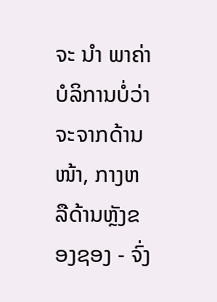ຈະ ນຳ ພາຄ່າບໍລິການບໍ່ວ່າຈະຈາກດ້ານ ໜ້າ, ກາງຫລືດ້ານຫຼັງຂອງຊອງ - ຈົ່ງ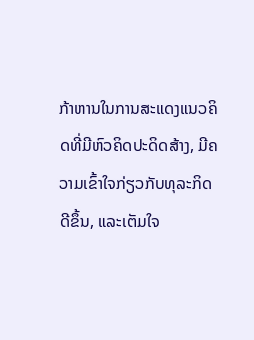ກ້າຫານໃນການສະແດງແນວຄິດທີ່ມີຫົວຄິດປະດິດສ້າງ, ມີຄວາມເຂົ້າໃຈກ່ຽວກັບທຸລະກິດດີຂຶ້ນ, ແລະເຕັມໃຈ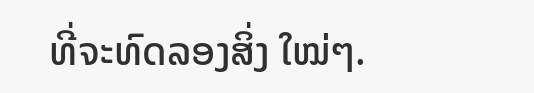ທີ່ຈະທົດລອງສິ່ງ ໃໝ່ໆ.